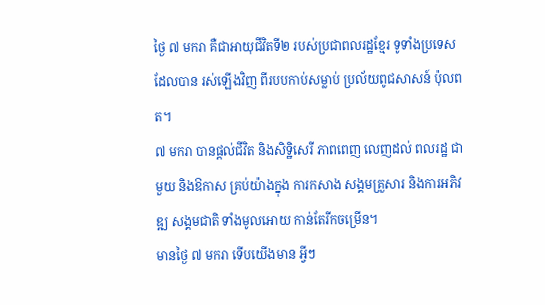ថ្ងៃ ៧ មករា គឺជាអាយុជីវិតទី២ របស់ប្រជាពលរដ្ឋខ្មែរ ទូទាំងប្រទេស ដែលបាន រស់ឡើងវិញ ពីរបបកាប់សម្លាប់ ប្រល័យពូជសាសន៍ ប៉ុលពត។
៧ មករា បានផ្តល់ជីវិត និងសិទ្ឋិសេរី ភាពពេញ លេញដល់ ពលរដ្ឋ ជាមួយ និងឱកាស គ្រប់យ៉ាងក្នុង ការកសាង សង្គមគ្រួសារ និងការអភិវឌ្ឍ សង្គមជាតិ ទាំងមូលអោយ កាន់តែរីកចម្រើន។
មានថ្ងៃ ៧ មករា ទើបយើងមាន អ្វីៗ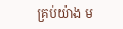គ្រប់យ៉ាង ម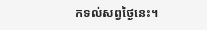កទល់សព្វថ្ងៃនេះ។